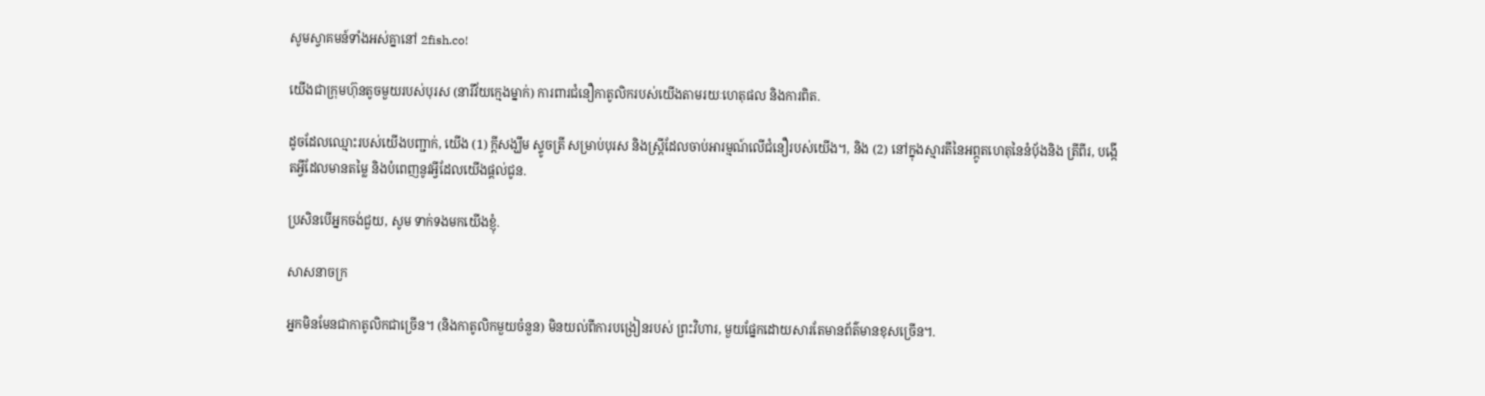សូមស្វាគមន៍ទាំងអស់គ្នានៅ 2fish.co!

យើងជាក្រុមហ៊ុនតូចមួយរបស់បុរស (នារីវ័យក្មេងម្នាក់) ការពារជំនឿកាតូលិករបស់យើងតាមរយៈហេតុផល និងការពិត.

ដូចដែលឈ្មោះរបស់យើងបញ្ជាក់, យើង (1) ក្តីសង្ឃឹម ស្ទូចត្រី សម្រាប់បុរស និងស្ត្រីដែលចាប់អារម្មណ៍លើជំនឿរបស់យើង។, និង (2) នៅក្នុងស្មារតីនៃអព្ភូតហេតុនៃនំបុ័ងនិង ត្រីពីរ, បង្កើតអ្វីដែលមានតម្លៃ និងបំពេញនូវអ្វីដែលយើងផ្តល់ជូន.

ប្រសិនបើអ្នកចង់ជួយ, សូម ទាក់ទងមកយើងខ្ញុំ.

សាសនាចក្រ

អ្នកមិនមែនជាកាតូលិកជាច្រើន។ (និងកាតូលិកមួយចំនួន) មិនយល់ពីការបង្រៀនរបស់ ព្រះវិហារ, មួយផ្នែកដោយសារតែមានព័ត៌មានខុសច្រើន។.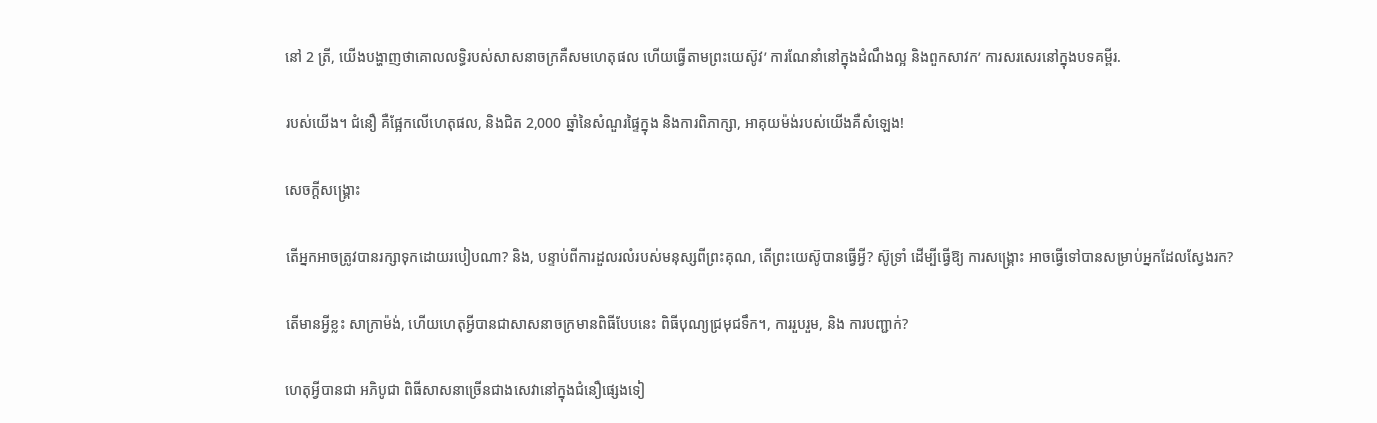នៅ 2 ត្រី, យើងបង្ហាញថាគោលលទ្ធិរបស់សាសនាចក្រគឺសមហេតុផល ហើយធ្វើតាមព្រះយេស៊ូវ’ ការណែនាំនៅក្នុងដំណឹងល្អ និងពួកសាវក’ ការសរសេរនៅក្នុងបទគម្ពីរ.

របស់យើង។ ជំនឿ គឺផ្អែកលើហេតុផល, និងជិត 2,000 ឆ្នាំនៃសំណួរផ្ទៃក្នុង និងការពិភាក្សា, អាគុយម៉ង់របស់យើងគឺសំឡេង!

សេចក្ដីសង្រ្គោះ

តើអ្នកអាចត្រូវបានរក្សាទុកដោយរបៀបណា? និង, បន្ទាប់ពីការដួលរលំរបស់មនុស្សពីព្រះគុណ, តើព្រះយេស៊ូបានធ្វើអ្វី? ស៊ូទ្រាំ ដើម្បីធ្វើឱ្យ ការសង្គ្រោះ អាចធ្វើទៅបានសម្រាប់អ្នកដែលស្វែងរក?

តើមានអ្វីខ្លះ សាក្រាម៉ង់, ហើយហេតុអ្វីបានជាសាសនាចក្រមានពិធីបែបនេះ ពិធីបុណ្យជ្រមុជទឹក។, ការរួបរួម, និង ការបញ្ជាក់?

ហេតុអ្វីបានជា អភិបូជា ពិធីសាសនាច្រើនជាងសេវានៅក្នុងជំនឿផ្សេងទៀ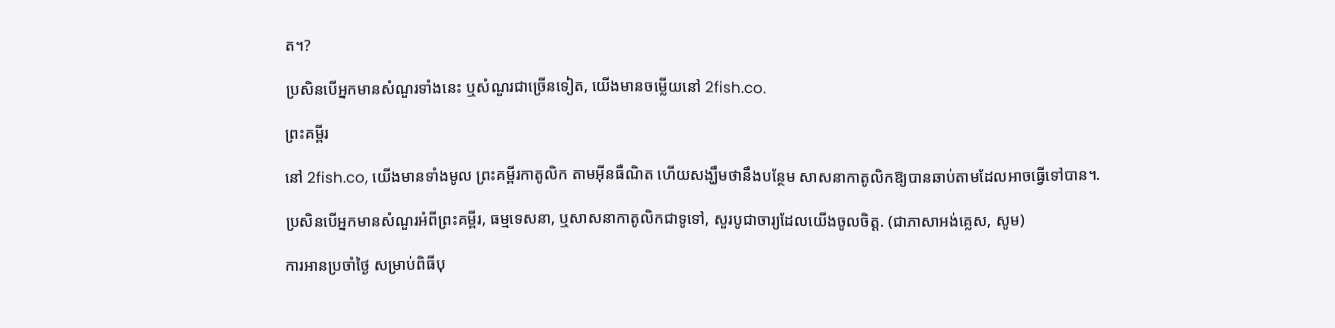ត។?

ប្រសិនបើអ្នកមានសំណួរទាំងនេះ ឬសំណួរជាច្រើនទៀត, យើងមានចម្លើយនៅ 2fish.co.

ព្រះគម្ពីរ

នៅ 2fish.co, យើងមានទាំងមូល ព្រះគម្ពីរកាតូលិក តាមអ៊ីនធឺណិត ហើយសង្ឃឹមថានឹងបន្ថែម សាសនាកាតូលិកឱ្យបានឆាប់តាមដែលអាចធ្វើទៅបាន។.

ប្រសិនបើអ្នកមានសំណួរអំពីព្រះគម្ពីរ, ធម្មទេសនា, ឬសាសនាកាតូលិកជាទូទៅ, សួរបូជាចារ្យដែលយើងចូលចិត្ត. (ជាភាសាអង់គ្លេស, សូម)

ការអានប្រចាំថ្ងៃ សម្រាប់ពិធីបុ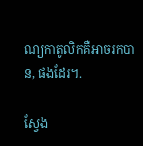ណ្យកាតូលិកគឺអាចរកបាន, ផងដែរ។.

ស្វែង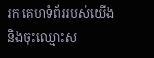រក គេហទំព័ររបស់យើង និងចុះឈ្មោះស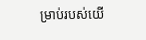ម្រាប់របស់យើ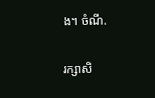ង។ ចំណី.

រក្សាសិ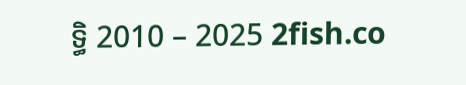ទ្ធិ 2010 – 2025 2fish.co